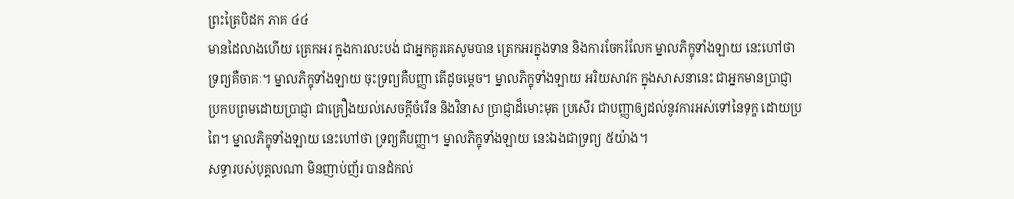ព្រះត្រៃបិដក ភាគ ៤៤
មានដៃលាងហើយ ត្រេកអរ ក្នុងការលះបង់ ជាអ្នកគួរគេសូមបាន ត្រេកអរក្នុងទាន និងការចែករំលែក ម្នាលភិក្ខុទាំងឡាយ នេះហៅថា ទ្រព្យគឺចាគៈ។ ម្នាលភិក្ខុទាំងឡាយ ចុះទ្រព្យគឺបញ្ញា តើដូចម្តេច។ ម្នាលភិក្ខុទាំងឡាយ អរិយសាវក ក្នុងសាសនានេះ ជាអ្នកមានប្រាជ្ញា ប្រកបព្រមដោយប្រាជ្ញា ជាគ្រឿងយល់សេចក្តីចំរើន និងវិនាស ប្រាជ្ញាដ៏មោះមុត ប្រសើរ ជាបញ្ញាឲ្យដល់នូវការអស់ទៅនៃទុក្ខ ដោយប្រពៃ។ ម្នាលភិក្ខុទាំងឡាយ នេះហៅថា ទ្រព្យគឺបញ្ញា។ ម្នាលភិក្ខុទាំងឡាយ នេះឯងជាទ្រព្យ ៥យ៉ាង។
សទ្ធារបស់បុគ្គលណា មិនញាប់ញ័រ បានដំកល់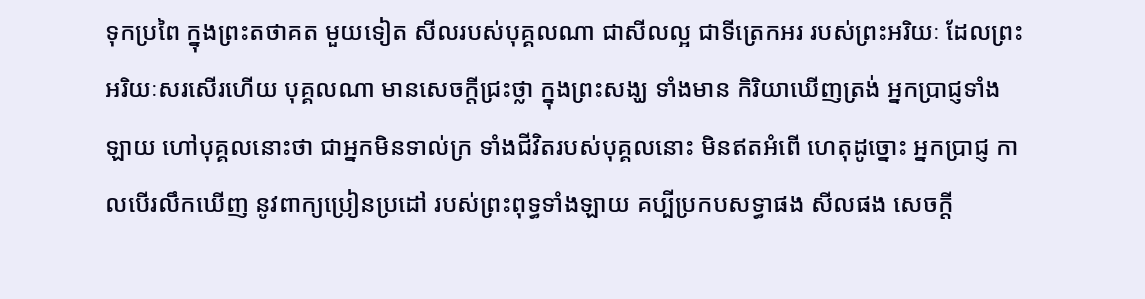ទុកប្រពៃ ក្នុងព្រះតថាគត មួយទៀត សីលរបស់បុគ្គលណា ជាសីលល្អ ជាទីត្រេកអរ របស់ព្រះអរិយៈ ដែលព្រះអរិយៈសរសើរហើយ បុគ្គលណា មានសេចក្តីជ្រះថ្លា ក្នុងព្រះសង្ឃ ទាំងមាន កិរិយាឃើញត្រង់ អ្នកប្រាជ្ញទាំងឡាយ ហៅបុគ្គលនោះថា ជាអ្នកមិនទាល់ក្រ ទាំងជីវិតរបស់បុគ្គលនោះ មិនឥតអំពើ ហេតុដូច្នោះ អ្នកប្រាជ្ញ កាលបើរលឹកឃើញ នូវពាក្យប្រៀនប្រដៅ របស់ព្រះពុទ្ធទាំងឡាយ គប្បីប្រកបសទ្ធាផង សីលផង សេចក្តី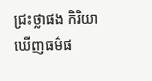ជ្រះថ្លាផង កិរិយាឃើញធម៌ផ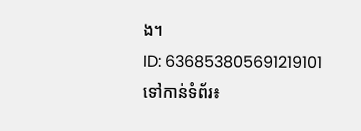ង។
ID: 636853805691219101
ទៅកាន់ទំព័រ៖